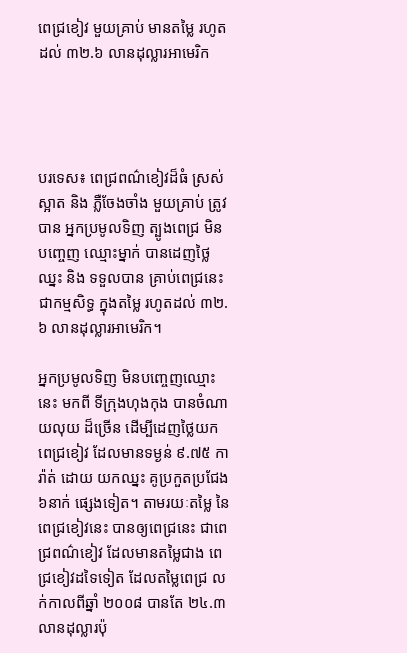ពេជ្រខៀវ មួយគ្រាប់ មានតម្លៃ រហូតដល់ ៣២.៦ លានដុល្លារអាមេរិក




បរទេស៖ ពេជ្រពណ៌ខៀវដ៏ធំ ស្រស់ស្អាត និង ភ្លឺចែងចាំង មួយគ្រាប់ ត្រូវបាន អ្នកប្រមូលទិញ ត្បូងពេជ្រ មិនបញ្ចេញ ឈ្មោះម្នាក់ បានដេញថ្លៃ ឈ្នះ និង ទទួលបាន គ្រាប់ពេជ្រនេះ ជាកម្មសិទ្ធ ក្នុងតម្លៃ រហូតដល់ ៣២.៦ លានដុល្លារអាមេរិក។

អ្នកប្រមូលទិញ មិនបញ្ចេញឈ្មោះនេះ មកពី ទីក្រុងហុងកុង បានចំណាយលុយ ដ៏ច្រើន ដើម្បីដេញថ្លៃយក ពេជ្រខៀវ ដែលមានទម្ងន់ ៩.៧៥ ការ៉ាត់ ដោយ យកឈ្នះ គូប្រកួតប្រជែង ៦នាក់ ផ្សេងទៀត។ តាមរយៈតម្លៃ នៃពេជ្រខៀវនេះ បានឲ្យពេជ្រនេះ ជាពេជ្រពណ៌ខៀវ ដែលមានតម្លៃជាង ពេជ្រខៀវដទៃទៀត ដែលតម្លៃពេជ្រ លក់កាលពីឆ្នាំ ២០០៨ បានតែ ២៤.៣ លានដុល្លារប៉ុ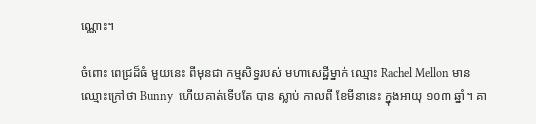ណ្ណោះ។

ចំពោះ ពេជ្រដ៏ធំ មួយនេះ ពីមុនជា កម្មសិទ្ធរបស់ មហាសេដ្ឋីម្នាក់ ឈ្មោះ Rachel Mellon មានឈ្មោះក្រៅថា Bunny  ហើយគាត់ទើបតែ បាន ស្លាប់ កាលពី ខែមីនានេះ ក្នុងអាយុ ១០៣ ឆ្នាំ។ គា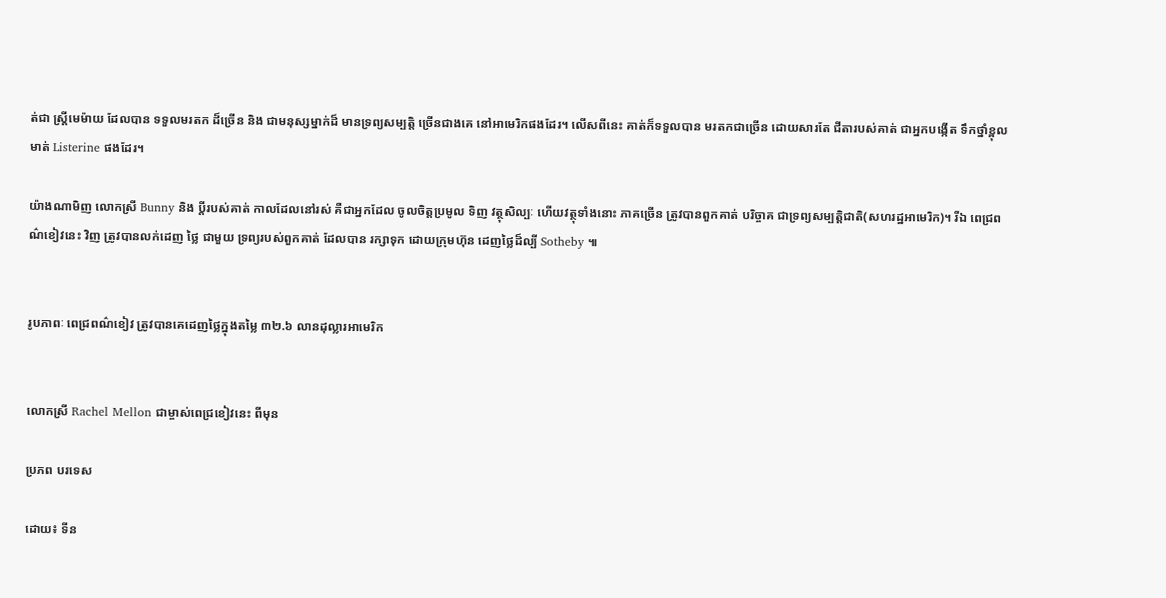ត់ជា ស្ត្រីមេម៉ាយ ដែលបាន ទទួលមរតក ដ៏ច្រើន និង ជាមនុស្សម្នាក់ដ៏ មានទ្រព្យសម្បត្តិ ច្រើនជាងគេ នៅអាមេរិកផងដែរ។ លើសពីនេះ គាត់ក៏ទទួលបាន មរតកជាច្រើន ដោយសារតែ ជីតារបស់គាត់ ជាអ្នកបង្កើត ទឹកថ្នាំខ្ពុលមាត់ Listerine ផងដែរ។

យ៉ាងណាមិញ លោកស្រី Bunny និង ប្តីរបស់គាត់ កាលដែលនៅរស់ គឺជាអ្នកដែល ចូលចិត្តប្រមូល ទិញ វត្ថុសិល្បៈ ហើយវត្ថុទាំងនោះ ភាគច្រើន ត្រូវបានពួកគាត់ បរិច្ចាគ ជាទ្រព្យសម្បត្តិជាតិ(សហរដ្ឋអាមេរិក)។ រីឯ ពេជ្រពណ៌ខៀវនេះ វិញ ត្រូវបានលក់ដេញ ថ្លៃ ជាមួយ ទ្រព្យរបស់ពួកគាត់ ដែលបាន រក្សាទុក ដោយក្រុមហ៊ុន ដេញថ្លៃដ៏ល្បី Sotheby ៕


រូបភាពៈ ពេជ្រពណ៌ខៀវ ត្រូវបានគេដេញថ្លៃក្នុងតម្លៃ ៣២.៦ លានដុល្លារអាមេរិក


លោកស្រី Rachel Mellon ជាម្ចាស់ពេជ្រខៀវនេះ ពីមុន

ប្រភព បរទេស

ដោយ៖ ទីន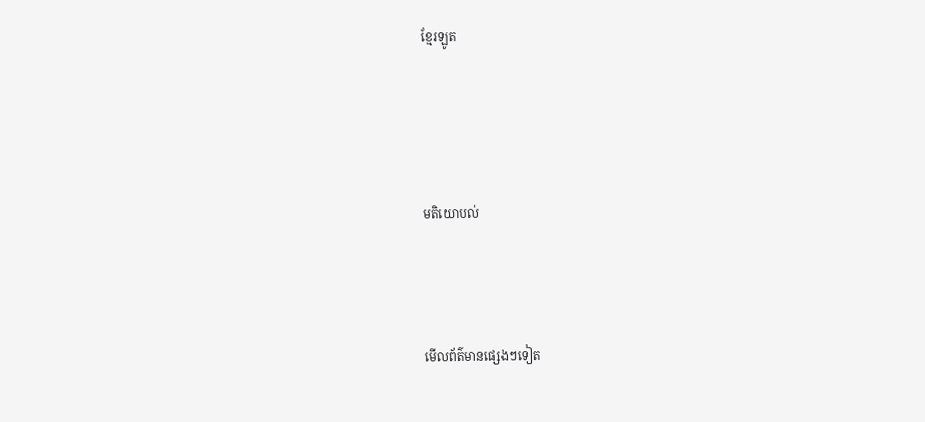ខ្មែរឡូត




មតិយោបល់



មើលព័ត៌មានផ្សេងៗទៀត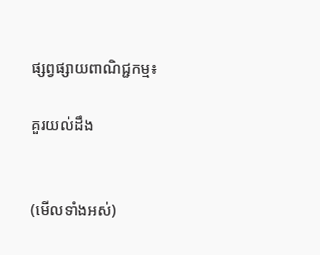ផ្សព្វផ្សាយពាណិជ្ជកម្ម៖

គួរយល់ដឹង


(មើលទាំងអស់)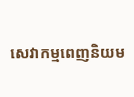សេវាកម្មពេញនិយម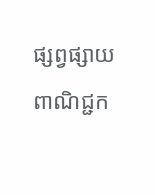ផ្សព្វផ្សាយពាណិជ្ជក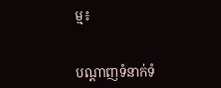ម្ម៖


បណ្តាញទំនាក់ទំ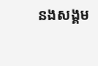នងសង្គម